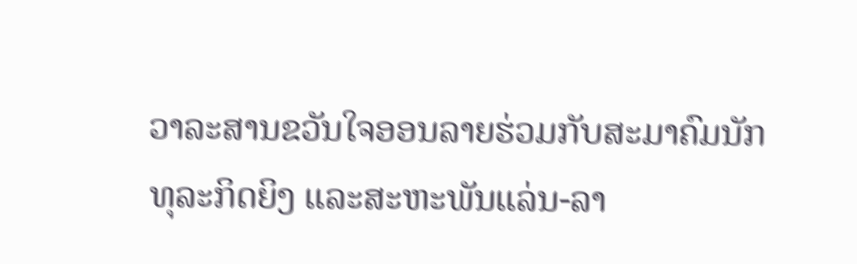ວາລະສານຂວັນໃຈອອນລາຍຮ່ວມກັບສະມາຄົມນັກທຸລະກິດຍິງ ແລະສະຫະພັນແລ່ນ-ລາ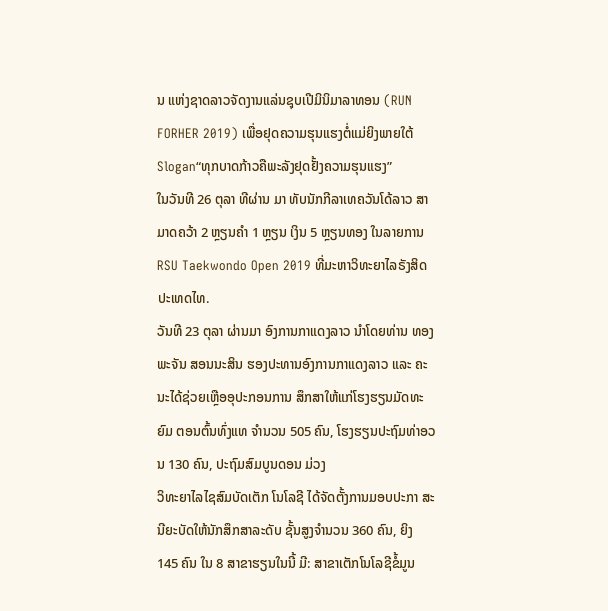ນ ແຫ່ງຊາດລາວຈັດງານແລ່ນຊຸບເປີມິນິມາລາທອນ (RUN FORHER 2019) ເພື່ອຢຸດຄວາມຮຸນແຮງຕໍ່ແມ່ຍິງພາຍໃຕ້ Slogan“ທຸກບາດກ້າວຄືພະລັງຢຸດຢັ້ງຄວາມຮຸນແຮງ”
ໃນວັນທີ 26 ຕຸລາ ທີຜ່ານ ມາ ທັບນັກກີລາເທຄວັນໂດ້ລາວ ສາມາດຄວ້າ 2 ຫຼຽນຄຳ 1 ຫຼຽນ ເງິນ 5 ຫຼຽນທອງ ໃນລາຍການ RSU Taekwondo Open 2019 ທີ່ມະຫາວິທະຍາໄລຣັງສິດ ປະເທດໄທ.
ວັນທີ 23 ຕຸລາ ຜ່ານມາ ອົງການກາແດງລາວ ນຳໂດຍທ່ານ ທອງພະຈັນ ສອນນະສິນ ຮອງປະທານອົງການກາແດງລາວ ແລະ ຄະນະໄດ້ຊ່ວຍເຫຼືອອຸປະກອນການ ສຶກສາໃຫ້ແກ່ໂຮງຮຽນມັດທະຍົມ ຕອນຕົ້ນທົ່ງແທ ຈຳນວນ 505 ຄົນ, ໂຮງຮຽນປະຖົມທ່າອວນ 130 ຄົນ, ປະຖົມສົມບູນດອນ ມ່ວງ
ວິທະຍາໄລໄຊສົມບັດເຕັກ ໂນໂລຊີ ໄດ້ຈັດຕັ້ງການມອບປະກາ ສະນີຍະບັດໃຫ້ນັກສຶກສາລະດັບ ຊັ້ນສູງຈຳນວນ 360 ຄົນ, ຍິງ 145 ຄົນ ໃນ 8 ສາຂາຮຽນໃນນີ້ ມີ: ສາຂາເຕັກໂນໂລຊີຂໍ້ມູນ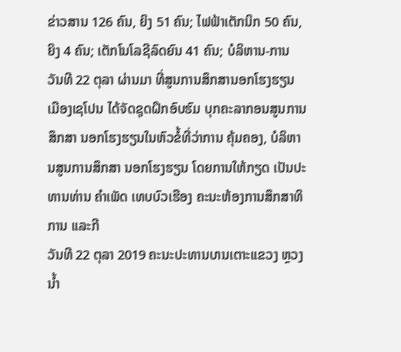ຂ່າວສານ 126 ຄົນ, ຍິງ 51 ຄົນ; ໄຟຟ້າເຕັກນິກ 50 ຄົນ, ຍິງ 4 ຄົນ; ເຕັກໂນໂລຊີລົດຍົນ 41 ຄົນ; ບໍລິຫານ-ການ
ວັນທີ 22 ຕຸລາ ຜ່ານມາ ທີ່ສູນການສຶກສານອກໂຮງຮຽນ ເມືອງເຊໂປນ ໄດ້ຈັດຊຸດຝຶກອົບຮົມ ບຸກຄະລາກອນສູນການສຶກສາ ນອກໂຮງຮຽນໃນຫົວຂໍ້ທີ່ວ່າການ ຄຸ້ມຄອງ, ບໍລິຫານສູນການສຶກສາ ນອກໂຮງຮຽນ ໂດຍການໃຫ້ກຽດ ເປັນປະທານທ່ານ ຄຳເພັດ ເທບບົວເຮືອງ ຄະນະຫ້ອງການສຶກສາທິການ ແລະກີ
ວັນທີ 22 ຕຸລາ 2019 ຄະນະປະທານບານເຕາະແຂວງ ຫຼວງນໍ້າ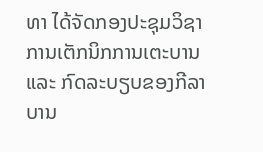ທາ ໄດ້ຈັດກອງປະຊຸມວິຊາການເຕັກນິກການເຕະບານ ແລະ ກົດລະບຽບຂອງກີລາບານ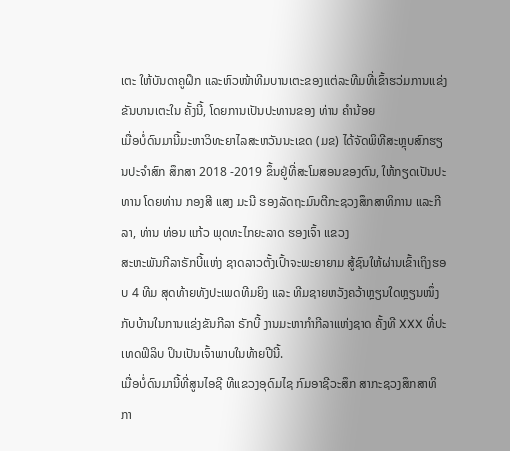ເຕະ ໃຫ້ບັນດາຄູຝຶກ ແລະຫົວໜ້າທີມບານເຕະຂອງແຕ່ລະທີມທີ່ເຂົ້າຮວ່ມການແຂ່ງຂັນບານເຕະໃນ ຄັ້ງນີ້, ໂດຍການເປັນປະທານຂອງ ທ່ານ ຄຳນ້ອຍ
ເມື່ອບໍ່ດົນມານີ້ມະຫາວິທະຍາໄລສະຫວັນນະເຂດ (ມຂ) ໄດ້ຈັດພິທີສະຫຼຸບສົກຮຽນປະຈໍາສົກ ສຶກສາ 2018 -2019 ຂຶ້ນຢູ່ທີ່ສະໂມສອນຂອງຕົນ, ໃຫ້ກຽດເປັນປະທານ ໂດຍທ່ານ ກອງສີ ແສງ ມະນີ ຮອງລັດຖະມົນຕີກະຊວງສຶກສາທິການ ແລະກີລາ, ທ່ານ ທ່ອນ ແກ້ວ ພຸດທະໄກຍະລາດ ຮອງເຈົ້າ ແຂວງ
ສະຫະພັນກີລາຣັກບີ້ແຫ່ງ ຊາດລາວຕັ້ງເປົ້າຈະພະຍາຍາມ ສູ້ຊົນໃຫ້ຜ່ານເຂົ້າເຖິງຮອບ 4 ທີມ ສຸດທ້າຍທັງປະເພດທີມຍິງ ແລະ ທີມຊາຍຫວັງຄວ້າຫຼຽນໃດຫຼຽນໜຶ່ງກັບບ້ານໃນການແຂ່ງຂັນກີລາ ຣັກບີ້ ງານມະຫາກຳກີລາແຫ່ງຊາດ ຄັ້ງທີ XXX ທີ່ປະເທດຟິລິບ ປິນເປັນເຈົ້າພາບໃນທ້າຍປີນີ້.
ເມື່ອບໍ່ດົນມານີ້ທີ່ສູນໄອຊີ ທີແຂວງອຸດົມໄຊ ກົມອາຊີວະສຶກ ສາກະຊວງສຶກສາທິກາ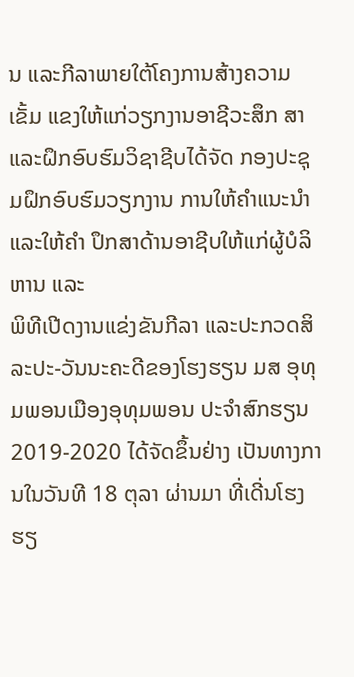ນ ແລະກີລາພາຍໃຕ້ໂຄງການສ້າງຄວາມເຂັ້ມ ແຂງໃຫ້ແກ່ວຽກງານອາຊີວະສຶກ ສາ ແລະຝຶກອົບຮົມວິຊາຊີບໄດ້ຈັດ ກອງປະຊຸມຝຶກອົບຮົມວຽກງານ ການໃຫ້ຄຳແນະນຳ ແລະໃຫ້ຄຳ ປຶກສາດ້ານອາຊີບໃຫ້ແກ່ຜູ້ບໍລິ ຫານ ແລະ
ພິທີເປີດງານແຂ່ງຂັນກີລາ ແລະປະກວດສິລະປະ-ວັນນະຄະດີຂອງໂຮງຮຽນ ມສ ອຸທຸມພອນເມືອງອຸທຸມພອນ ປະຈຳສົກຮຽນ 2019-2020 ໄດ້ຈັດຂຶ້ນຢ່າງ ເປັນທາງການໃນວັນທີ 18 ຕຸລາ ຜ່ານມາ ທີ່ເດີ່ນໂຮງຮຽ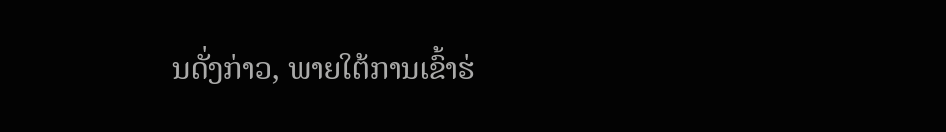ນດັ່ງກ່າວ, ພາຍໃຕ້ການເຂົ້າຮ່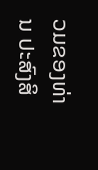ວມຂອງທ່ານ ປະສົງສິ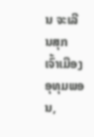ນ ຈະເລີນສຸກ ເຈົ້າເມືອງ ອຸທຸມພອນ,